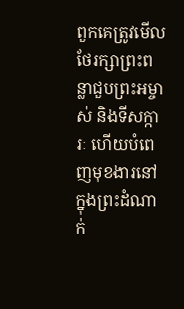ពួកគេត្រូវមើលថែរក្សាព្រះពន្លាជួបព្រះអម្ចាស់ និងទីសក្ការៈ ហើយបំពេញមុខងារនៅក្នុងព្រះដំណាក់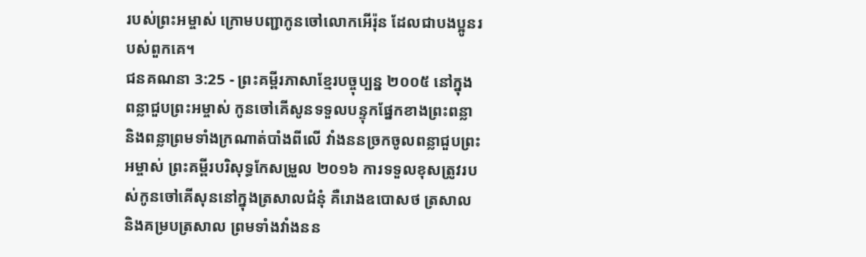របស់ព្រះអម្ចាស់ ក្រោមបញ្ជាកូនចៅលោកអើរ៉ុន ដែលជាបងប្អូនរបស់ពួកគេ។
ជនគណនា 3:25 - ព្រះគម្ពីរភាសាខ្មែរបច្ចុប្បន្ន ២០០៥ នៅក្នុងពន្លាជួបព្រះអម្ចាស់ កូនចៅគើសូនទទួលបន្ទុកផ្នែកខាងព្រះពន្លា និងពន្លាព្រមទាំងក្រណាត់បាំងពីលើ វាំងននច្រកចូលពន្លាជួបព្រះអម្ចាស់ ព្រះគម្ពីរបរិសុទ្ធកែសម្រួល ២០១៦ ការទទួលខុសត្រូវរបស់កូនចៅគើសុននៅក្នុងត្រសាលជំនុំ គឺរោងឧបោសថ ត្រសាល និងគម្របត្រសាល ព្រមទាំងវាំងនន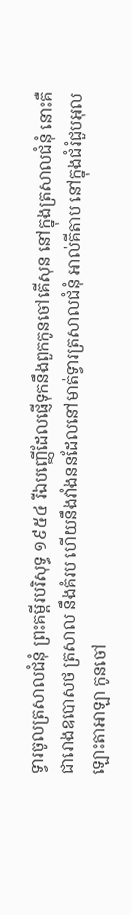ទ្វារចូលត្រសាលជំនុំ ព្រះគម្ពីរបរិសុទ្ធ ១៩៥៤ រីឯបញ្ញើដែលផ្ញើទុកនឹងពួកកូនចៅគើសុន នៅក្នុងត្រសាលជំនុំ នោះគឺជារោងឧបោសថ ត្រសាល នឹងគំរប ហើយនឹងវាំងននដែលនៅមាត់ទ្វារត្រសាលជំនុំ អាល់គីតាប នៅក្នុងជំរំជួបអុលឡោះតាអាឡា កូនចៅ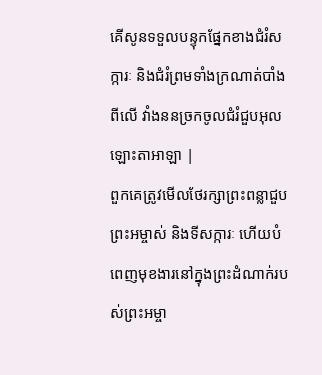គើសូនទទួលបន្ទុកផ្នែកខាងជំរំសក្ការៈ និងជំរំព្រមទាំងក្រណាត់បាំងពីលើ វាំងននច្រកចូលជំរំជួបអុលឡោះតាអាឡា |
ពួកគេត្រូវមើលថែរក្សាព្រះពន្លាជួបព្រះអម្ចាស់ និងទីសក្ការៈ ហើយបំពេញមុខងារនៅក្នុងព្រះដំណាក់របស់ព្រះអម្ចា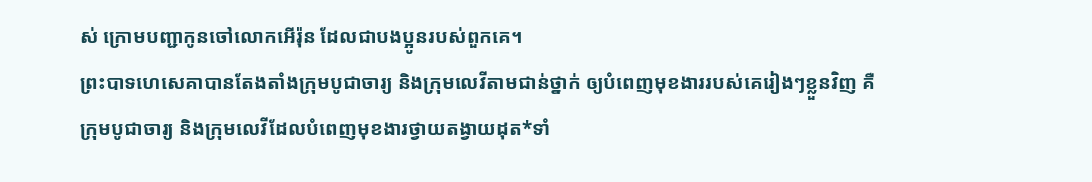ស់ ក្រោមបញ្ជាកូនចៅលោកអើរ៉ុន ដែលជាបងប្អូនរបស់ពួកគេ។
ព្រះបាទហេសេគាបានតែងតាំងក្រុមបូជាចារ្យ និងក្រុមលេវីតាមជាន់ថ្នាក់ ឲ្យបំពេញមុខងាររបស់គេរៀងៗខ្លួនវិញ គឺក្រុមបូជាចារ្យ និងក្រុមលេវីដែលបំពេញមុខងារថ្វាយតង្វាយដុត*ទាំ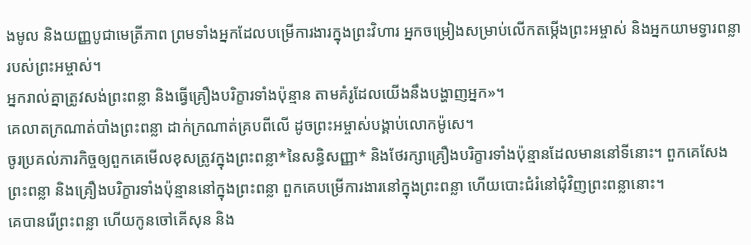ងមូល និងយញ្ញបូជាមេត្រីភាព ព្រមទាំងអ្នកដែលបម្រើការងារក្នុងព្រះវិហារ អ្នកចម្រៀងសម្រាប់លើកតម្កើងព្រះអម្ចាស់ និងអ្នកយាមទ្វារពន្លារបស់ព្រះអម្ចាស់។
អ្នករាល់គ្នាត្រូវសង់ព្រះពន្លា និងធ្វើគ្រឿងបរិក្ខារទាំងប៉ុន្មាន តាមគំរូដែលយើងនឹងបង្ហាញអ្នក»។
គេលាតក្រណាត់បាំងព្រះពន្លា ដាក់ក្រណាត់គ្របពីលើ ដូចព្រះអម្ចាស់បង្គាប់លោកម៉ូសេ។
ចូរប្រគល់ភារកិច្ចឲ្យពួកគេមើលខុសត្រូវក្នុងព្រះពន្លា*នៃសន្ធិសញ្ញា* និងថែរក្សាគ្រឿងបរិក្ខារទាំងប៉ុន្មានដែលមាននៅទីនោះ។ ពួកគេសែងព្រះពន្លា និងគ្រឿងបរិក្ខារទាំងប៉ុន្មាននៅក្នុងព្រះពន្លា ពួកគេបម្រើការងារនៅក្នុងព្រះពន្លា ហើយបោះជំរំនៅជុំវិញព្រះពន្លានោះ។
គេបានរើព្រះពន្លា ហើយកូនចៅគើសុន និង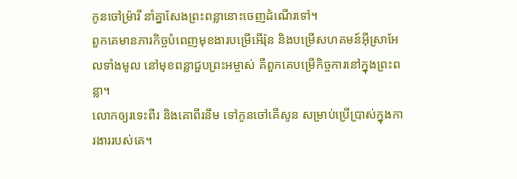កូនចៅម៉្រារី នាំគ្នាសែងព្រះពន្លានោះចេញដំណើរទៅ។
ពួកគេមានភារកិច្ចបំពេញមុខងារបម្រើអើរ៉ុន និងបម្រើសហគមន៍អ៊ីស្រាអែលទាំងមូល នៅមុខពន្លាជួបព្រះអម្ចាស់ គឺពួកគេបម្រើកិច្ចការនៅក្នុងព្រះពន្លា។
លោកឲ្យរទេះពីរ និងគោពីរនឹម ទៅកូនចៅគើសូន សម្រាប់ប្រើប្រាស់ក្នុងការងាររបស់គេ។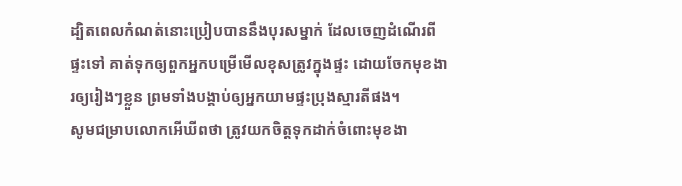ដ្បិតពេលកំណត់នោះប្រៀបបាននឹងបុរសម្នាក់ ដែលចេញដំណើរពីផ្ទះទៅ គាត់ទុកឲ្យពួកអ្នកបម្រើមើលខុសត្រូវក្នុងផ្ទះ ដោយចែកមុខងារឲ្យរៀងៗខ្លួន ព្រមទាំងបង្គាប់ឲ្យអ្នកយាមផ្ទះប្រុងស្មារតីផង។
សូមជម្រាបលោកអើឃីពថា ត្រូវយកចិត្តទុកដាក់ចំពោះមុខងា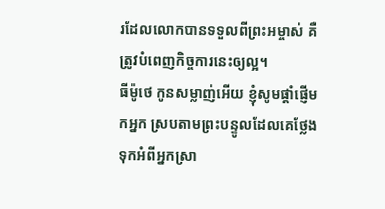រដែលលោកបានទទួលពីព្រះអម្ចាស់ គឺត្រូវបំពេញកិច្ចការនេះឲ្យល្អ។
ធីម៉ូថេ កូនសម្លាញ់អើយ ខ្ញុំសូមផ្ដាំផ្ញើមកអ្នក ស្របតាមព្រះបន្ទូលដែលគេថ្លែងទុកអំពីអ្នកស្រា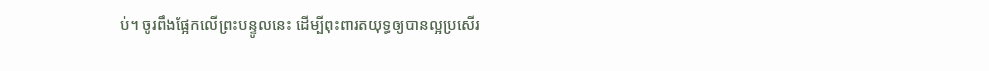ប់។ ចូរពឹងផ្អែកលើព្រះបន្ទូលនេះ ដើម្បីពុះពារតយុទ្ធឲ្យបានល្អប្រសើរ